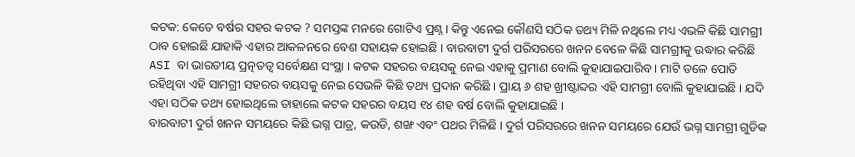କଟକ: କେତେ ବର୍ଷର ସହର କଟକ ? ସମସ୍ତଙ୍କ ମନରେ ଗୋଟିଏ ପ୍ରଶ୍ନ । କିନ୍ତୁ ଏନେଇ କୌଣସି ସଠିକ ତଥ୍ୟ ମିଳି ନଥିଲେ ମଧ୍ୟ ଏଭଳି କିଛି ସାମଗ୍ରୀ ଠାବ ହୋଇଛି ଯାହାକି ଏହାର ଆକଳନରେ ବେଶ ସହାୟକ ହୋଇଛି । ବାରବାଟୀ ଦୁର୍ଗ ପରିସରରେ ଖନନ ବେଳେ କିଛି ସାମଗ୍ରୀକୁ ଉଦ୍ଧାର କରିଛି ASI ବା ଭାରତୀୟ ପ୍ରତ୍ନତତ୍ୱ ସର୍ବେକ୍ଷଣ ସଂସ୍ଥା । କଟକ ସହରର ବୟସକୁ ନେଇ ଏହାକୁ ପ୍ରମାଣ ବୋଲି କୁହାଯାଇପାରିବ । ମାଟି ତଳେ ପୋତି ରହିଥିବା ଏହି ସାମଗ୍ରୀ ସହରର ବୟସକୁ ନେଇ ସେଭଳି କିଛି ତଥ୍ୟ ପ୍ରଦାନ କରିଛି । ପ୍ରାୟ ୬ ଶହ ଖ୍ରୀଷ୍ଟାବ୍ଦର ଏହି ସାମଗ୍ରୀ ବୋଲି କୁହାଯାଇଛି । ଯଦି ଏହା ସଠିକ ତଥ୍ୟ ହୋଇଥିଲେ ତାହାଲେ କଟକ ସହରର ବୟସ ୧୪ ଶହ ବର୍ଷ ବୋଲି କୁହାଯାଇଛି ।
ବାରବାଟୀ ଦୁର୍ଗ ଖନନ ସମୟରେ କିଛି ଭଗ୍ନ ପାତ୍ର, କଉଡି, ଶଙ୍ଖ ଏବଂ ପଥର ମିଳିଛି । ଦୁର୍ଗ ପରିସରରେ ଖନନ ସମୟରେ ଯେଉଁ ଭଗ୍ନ ସାମଗ୍ରୀ ଗୁଡିକ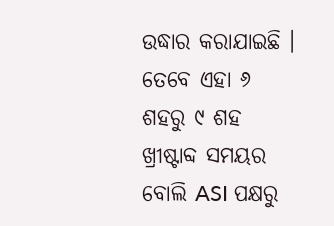ଉଦ୍ଧାର କରାଯାଇଛି । ତେବେ ଏହା ୬ ଶହରୁ ୯ ଶହ ଖ୍ରୀଷ୍ଟାବ୍ଦ ସମୟର ବୋଲି ASI ପକ୍ଷରୁ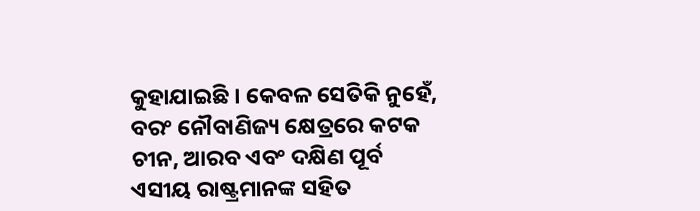କୁହାଯାଇଛି । କେବଳ ସେତିକି ନୁହେଁ, ବରଂ ନୌବାଣିଜ୍ୟ କ୍ଷେତ୍ରରେ କଟକ ଚୀନ, ଆରବ ଏବଂ ଦକ୍ଷିଣ ପୂର୍ବ ଏସୀୟ ରାଷ୍ଟ୍ରମାନଙ୍କ ସହିତ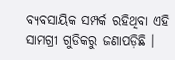ବ୍ୟବସାୟିକ ସମ୍ପର୍କ ରହିଥିବା ଏହି ସାମଗ୍ରୀ ଗୁଡିକରୁ ଜଣାପଡ଼ିଛି ।